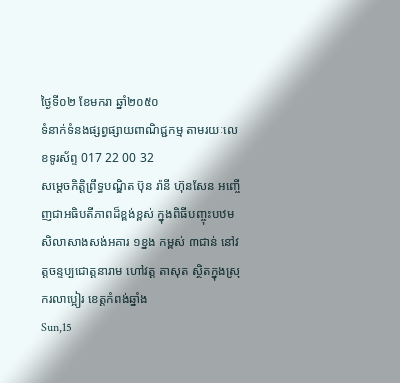ថ្ងៃទី០២ ខែមករា ឆ្នាំ២០៥០
ទំនាក់ទំនងផ្សព្វផ្សាយពាណិជ្ជកម្ម តាមរយៈលេខទូរស័ព្ទ 017 22 00 32
សម្ដេចកិត្ដិព្រឹទ្ធបណ្ឌិត ប៊ុន រ៉ានី ហ៊ុនសែន អញ្ចើញជាអធិបតីភាពដ៏ខ្ពង់ខ្ពស់ ក្នុងពិធីបញ្ចុះបឋមសិលាសាងសង់អគារ ១ខ្នង កម្ពស់ ៣ជាន់ នៅវត្ដចន្ទប្បជោត្ដនារាម ហៅវត្ដ តាសុត ស្ថិតក្នុងស្រុករលាប្អៀរ ខេត្ដកំពង់ឆ្នាំង
Sun,15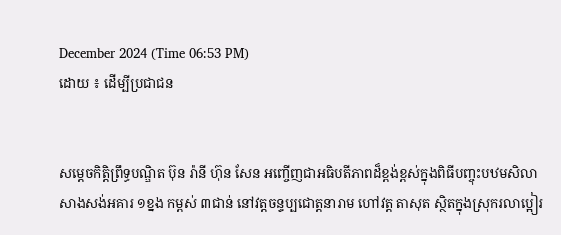December 2024 (Time 06:53 PM)
ដោយ ៖ ដើម្បីប្រជាជន


សម្ដេចកិត្ដិព្រឹទ្ធបណ្ឌិត ប៊ុន រ៉ានី ហ៊ុន សែន អញ្ចើញជាអធិបតីភាពដ៏ខ្ពង់ខ្ពស់ក្នុងពិធីបញ្ចុះបឋមសិលាសាងសង់អគារ ១ខ្នង កម្ពស់ ៣ជាន់ នៅវត្ដចន្ទប្បជោត្ដនារាម ហៅវត្ដ តាសុត ស្ថិតក្នុងស្រុករលាប្អៀរ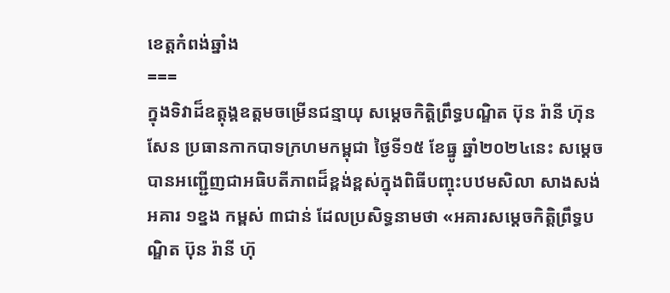ខេត្ដកំពង់ឆ្នាំង
===
ក្នុងទិវាដ៏ឧត្ដុង្គឧត្ដមចម្រើនជន្មាយុ សម្ដេចកិត្ដិព្រឹទ្ធបណ្ឌិត ប៊ុន រ៉ានី ហ៊ុនសែន ប្រធានកាកបាទក្រហមកម្ពុជា ថ្ងៃទី១៥ ខែធ្នូ ឆ្នាំ២០២៤នេះ សម្តេច បានអញ្ជើ្ជញជាអធិបតីភាពដ៏ខ្ពង់ខ្ពស់ក្នុងពិធីបញ្ចុះបឋមសិលា សាងសង់អគារ ១ខ្នង កម្ពស់ ៣ជាន់ ដែលប្រសិទ្ធនាមថា «អគារសម្ដេចកិត្តិព្រឹទ្ធបណ្ឌិត ប៊ុន រ៉ានី ហ៊ុ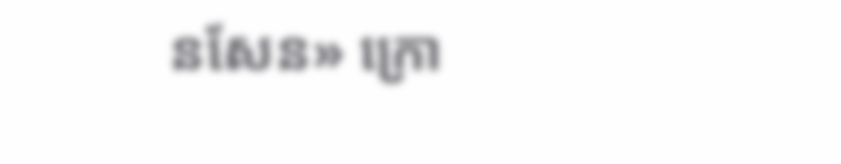នសែន» ក្រោ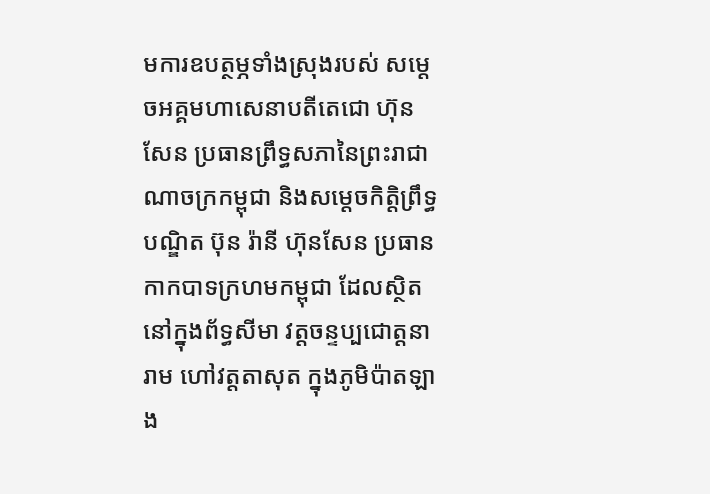មការឧបត្ថម្ភទាំងស្រុងរបស់ សម្ដេចអគ្គមហាសេនាបតីតេជោ ហ៊ុន សែន ប្រធានព្រឹទ្ធសភានៃព្រះរាជាណាចក្រកម្ពុជា និងសម្ដេចកិត្តិព្រឹទ្ធបណ្ឌិត ប៊ុន រ៉ានី ហ៊ុនសែន ប្រធានកាកបាទក្រហមកម្ពុជា ដែលស្ថិតនៅក្នុងព័ទ្ធសីមា វត្ដចន្ទប្បជោត្ដនារាម ហៅវត្ដតាសុត ក្នុងភូមិប៉ាតឡាង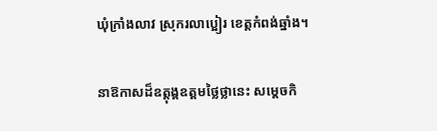ឃុំក្រាំងលាវ ស្រុករលាប្អៀរ ខេត្ដកំពង់ឆ្នាំង។

នាឱកាសដ៏ឧត្តុង្គឧត្តមថ្លៃថ្លានេះ សម្ដេចកិ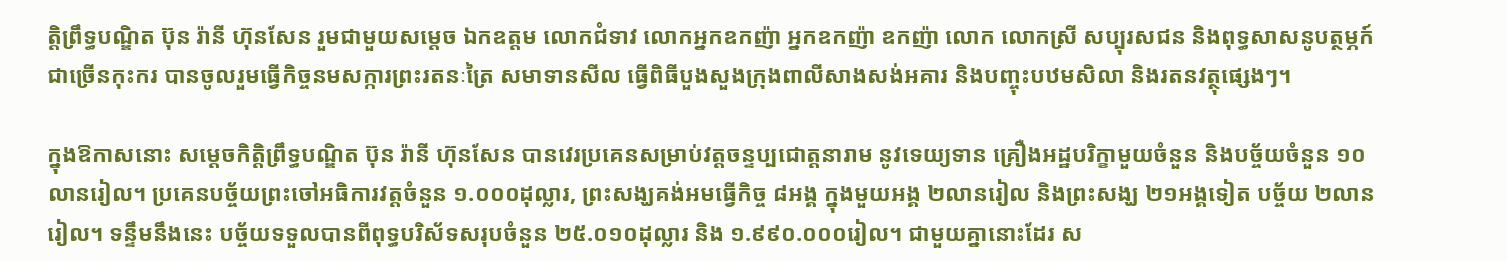ត្តិព្រឹទ្ធបណ្ឌិត ប៊ុន រ៉ានី ហ៊ុនសែន រួមជាមួយសម្ដេច ឯកឧត្ដម លោកជំទាវ លោកអ្នកឧកញ៉ា អ្នកឧកញ៉ា ឧកញ៉ា លោក លោកស្រី សប្បុរសជន និងពុទ្ធសាសនូបត្ថម្ភក៍ជាច្រើនកុះករ បានចូលរួមធ្វើកិច្ចនមសក្ការព្រះរតនៈត្រៃ សមាទានសីល ធ្វើពិធីបួងសួងក្រុងពាលីសាងសង់អគារ និងបញ្ចុះបឋមសិលា និងរតនវត្ថុផ្សេងៗ។

ក្នុងឱកាសនោះ សម្តេចកិត្តិព្រឹទ្ធបណ្ឌិត ប៊ុន រ៉ានី ហ៊ុនសែន បានវេរប្រគេនសម្រាប់វត្តចន្ទប្បជោត្តនារាម នូវទេយ្យទាន គ្រឿងអដ្ឋបរិក្ខាមួយចំនួន និងបច្ច័យចំនួន ១០លានរៀល។ ប្រគេនបច្ច័យព្រះចៅអធិការវត្តចំនួន ១.០០០ដុល្លារ, ព្រះសង្ឃគង់អមធ្វើកិច្ច ៨អង្គ ក្នុងមួយអង្គ ២លានរៀល និងព្រះសង្ឃ ២១អង្គទៀត បច្ច័យ ២លានរៀល។ ទន្ទឹមនឹងនេះ បច្ច័យទទួលបានពីពុទ្ធបរិស័ទសរុបចំនួន ២៥.០១០ដុល្លារ និង ១.៩៩០.០០០រៀល។ ជាមួយគ្នានោះដែរ ស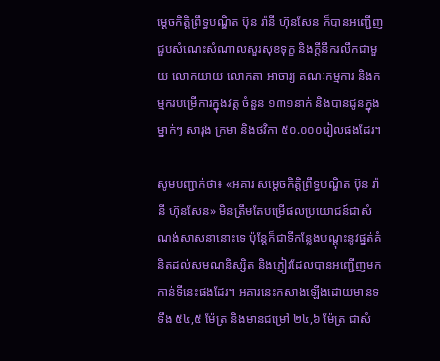ម្ដេចកិត្ដិព្រឹទ្ធបណ្ឌិត ប៊ុន រ៉ានី ហ៊ុនសែន ក៏បានអញ្ជើញ ជួបសំណេះសំណាលសួរសុខទុក្ខ និងក្ដីនឹករលឹកជាមួយ លោកយាយ លោកតា អាចារ្យ គណៈកម្មការ និងកម្មករបម្រើការក្នុងវត្ដ ចំនួន ១៣១នាក់ និងបានជូនក្នុងម្នាក់ៗ សារុង ក្រមា និងថវិកា ៥០.០០០រៀលផងដែរ។

សូមបញ្ជាក់ថា៖ «អគារ សម្ដេចកិត្តិព្រឹទ្ធបណ្ឌិត ប៊ុន រ៉ានី ហ៊ុនសែន» មិនត្រឹមតែបម្រើផលប្រយោជន៍ជាសំណង់សាសនានោះទេ ប៉ុន្តែក៏ជាទីកន្លែងបណ្ដុះនូវផ្នត់គំនិតដល់សមណនិស្សិត និងភ្ញៀវដែលបានអញ្ជើញមកកាន់ទីនេះផងដែរ។ អគារនេះកសាងឡើងដោយមានទទឹង ៥៤,៥ ម៉ែត្រ និងមានជម្រៅ ២៤,៦ ម៉ែត្រ ជាសំ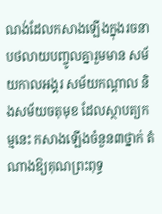ណង់ដែលកសាងឡើងក្នុងរចនាបថលាយបញ្ចូលគ្នារួមមាន សម័យកាលអង្គរ សម័យកណ្ដាល និងសម័យចតុមុខ ដែលស្ថាបត្យកម្មនេះ កសាងឡើងចំនួន៣ថ្នាក់ តំណាងឱ្យគុណព្រះពុទ្ធ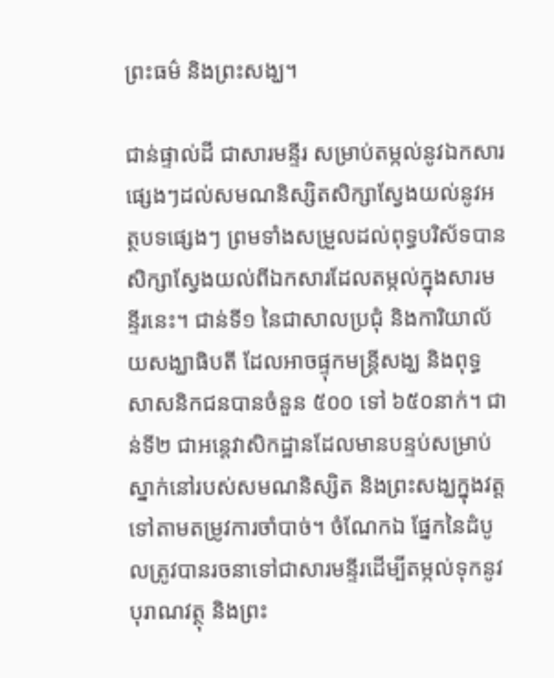ព្រះធម៌ និងព្រះសង្ឃ។

ជាន់ផ្ទាល់ដី ជាសារមន្ទីរ សម្រាប់តម្កល់នូវឯកសារផ្សេងៗដល់សមណនិស្សិតសិក្សាស្វែងយល់នូវអត្ថបទផ្សេងៗ ព្រមទាំងសម្រួលដល់ពុទ្ធបរិស័ទបានសិក្សាស្វែងយល់ពីឯកសារដែលតម្កល់ក្នុងសារមន្ទីរនេះ។ ជាន់ទី១ នៃជាសាលប្រជុំ និងការិយាល័យសង្ឃាធិបតី ដែលអាចផ្ទុកមន្ត្រីសង្ឃ និងពុទ្ធសាសនិកជនបានចំនួន ៥០០ ទៅ ៦៥០នាក់។ ជាន់ទី២ ជាអន្តេវាសិកដ្ឋានដែលមានបន្ទប់សម្រាប់ស្នាក់នៅរបស់សមណនិស្សិត និងព្រះសង្ឃក្នុងវត្ត ទៅតាមតម្រូវការចាំបាច់។ ចំណែកឯ ផ្នែកនៃដំបូលត្រូវបានរចនាទៅជាសារមន្ទីរដើម្បីតម្កល់ទុកនូវបុរាណវត្ថុ និងព្រះ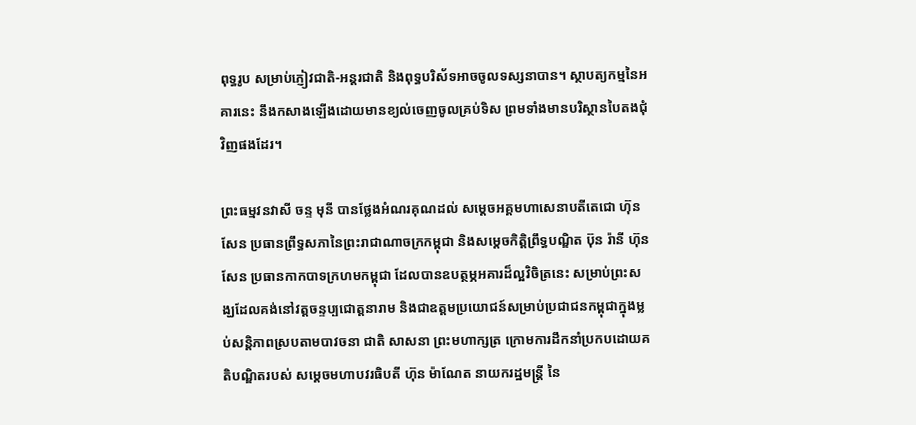ពុទ្ធរូប សម្រាប់ភ្ញៀវជាតិ-អន្តរជាតិ និងពុទ្ធបរិស័ទអាចចូលទស្សនាបាន។ ស្ថាបត្យកម្មនៃអគារនេះ នឹងកសាងឡើងដោយមានខ្យល់ចេញចូលគ្រប់ទិស ព្រមទាំងមានបរិស្ថានបៃតងជុំវិញផងដែរ។

ព្រះធម្មវនវាសី ចន្ទ មុនី បានថ្លែងអំណរគុណដល់ សម្ដេចអគ្គមហាសេនាបតីតេជោ ហ៊ុន សែន ប្រធានព្រឹទ្ធសភានៃព្រះរាជាណាចក្រកម្ពុជា និងសម្ដេចកិត្តិព្រឹទ្ធបណ្ឌិត ប៊ុន រ៉ានី ហ៊ុនសែន ប្រធានកាកបាទក្រហមកម្ពុជា ដែលបានឧបត្ថម្ភអគារដ៏ល្អវិចិត្រនេះ សម្រាប់ព្រះសង្ឃដែលគង់នៅវត្តចន្ទប្បជោត្តនារាម និងជាឧត្ដមប្រយោជន៍សម្រាប់ប្រជាជនកម្ពុជាក្នុងម្លប់សន្តិភាពស្របតាមបាវចនា ជាតិ សាសនា ព្រះមហាក្សត្រ ក្រោមការដឹកនាំប្រកបដោយគតិបណ្ឌិតរបស់ សម្ដេចមហាបវរធិបតី ហ៊ុន ម៉ាណែត នាយករដ្ឋមន្ត្រី នៃ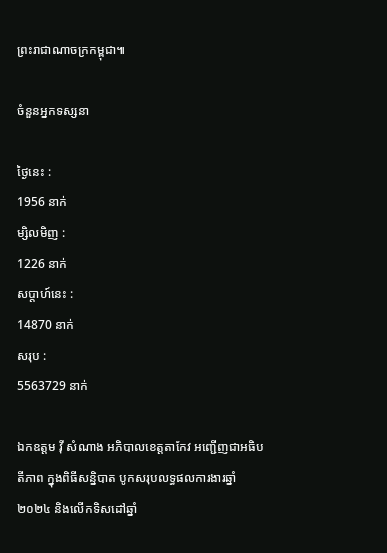ព្រះរាជាណាចក្រកម្ពុជា៕

ចំនួនអ្នកទស្សនា

ថ្ងៃនេះ :
1956 នាក់
ម្សិលមិញ :
1226 នាក់
សប្តាហ៍នេះ :
14870 នាក់
សរុប :
5563729 នាក់

ឯកឧត្តម វ៉ី សំណាង អភិបាលខេត្តតាកែវ អញ្ជើញជាអធិបតីភាព ក្នុងពិធីសន្និបាត បូកសរុបលទ្ធផលការងារឆ្នាំ២០២៤ និងលើកទិសដៅឆ្នាំ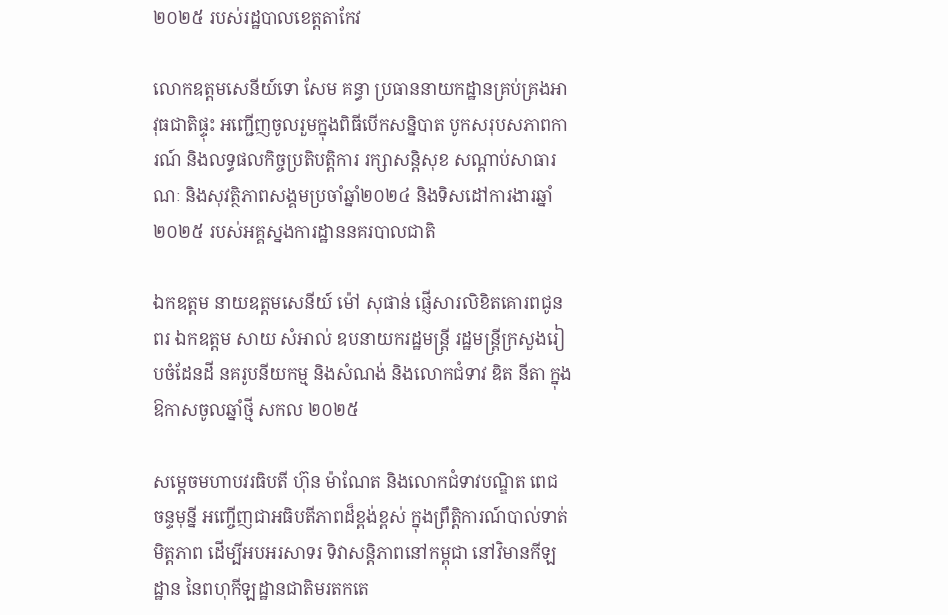២០២៥ របស់រដ្ឋបាលខេត្តតាកែវ

លោកឧត្តមសេនីយ៍ទោ សែម គន្ធា ប្រធាននាយកដ្ឋានគ្រប់គ្រងអាវុធជាតិផ្ទុះ អញ្ជើញចូលរួមក្នុងពិធីបើកសន្និបាត បូកសរុបសភាពការណ៍ និងលទ្ធផលកិច្ចប្រតិបត្តិការ រក្សាសន្តិសុខ សណ្តាប់សាធារណៈ និងសុវត្ថិភាពសង្គមប្រចាំឆ្នាំ២០២៤ និងទិសដៅការងារឆ្នាំ២០២៥ របស់អគ្គស្នងការដ្ឋាននគរបាលជាតិ

ឯកឧត្តម នាយឧត្តមសេនីយ៍ ម៉ៅ សុផាន់ ផ្ញើសារលិខិតគោរពជូនពរ ឯកឧត្ដម សាយ សំអាល់ ឧបនាយករដ្ឋមន្ត្រី រដ្ឋមន្ត្រីក្រសួងរៀបចំដែនដី នគរូបនីយកម្ម និងសំណង់ និងលោកជំទាវ ឌិត នីតា ក្នុងឱកាសចូលឆ្នាំថ្មី សកល ២០២៥

សម្ដេចមហាបវរធិបតី ហ៊ុន ម៉ាណែត និងលោកជំទាវបណ្ឌិត ពេជ ចន្ទមុន្នី អញ្ចើញជាអធិបតីភាពដ៏ខ្ពង់ខ្ពស់ ក្នុងព្រឹត្តិការណ៍បាល់ទាត់មិត្តភាព ដើម្បីអបអរសាទរ ទិវាសន្តិភាពនៅកម្ពុជា នៅវិមានកីឡដ្ឋាន នៃពហុកីឡដ្ឋានជាតិមរតកតេ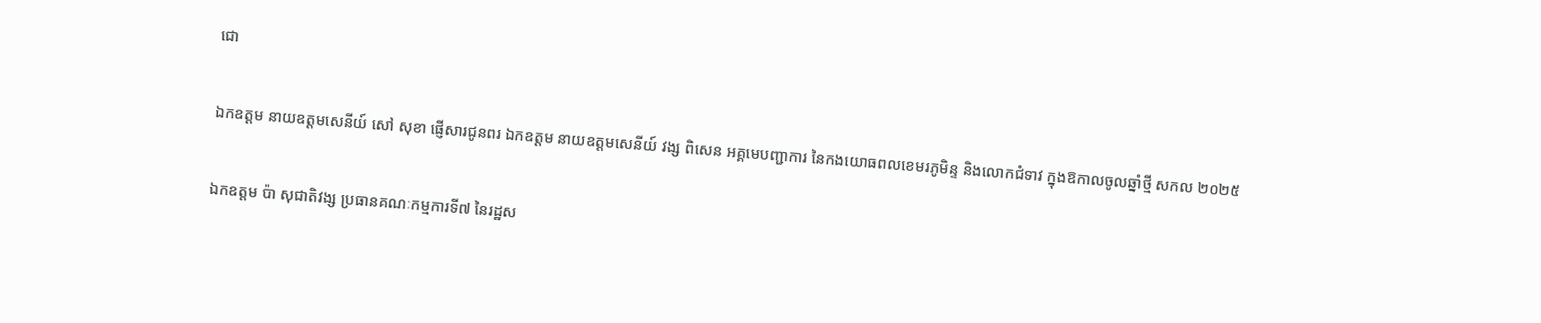ជោ

ឯកឧត្តម នាយឧត្តមសេនីយ៍ សៅ សុខា ផ្ញើសារជូនពរ ឯកឧត្តម នាយឧត្តមសេនីយ៍ វង្ស ពិសេន អគ្គមេបញ្ជាការ នៃកងយោធពលខេមរភូមិន្ទ និងលោកជំទាវ ក្នុងឱកាលចូលឆ្នាំថ្មី សកល ២០២៥

ឯកឧត្តម ប៉ា សុជាតិវង្ស ប្រធានគណៈកម្មការទី៧ នៃរដ្ឋស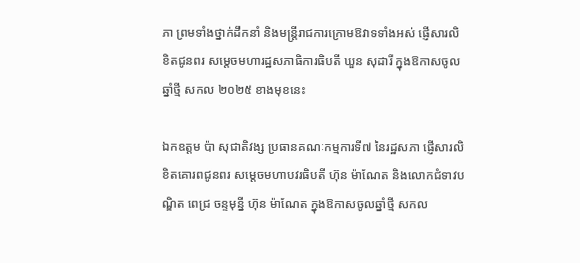ភា ព្រមទាំងថ្នាក់ដឹកនាំ និងមន្ត្រីរាជការក្រោមឱវាទទាំងអស់ ផ្ញើសារលិខិតជូនពរ សម្តេចមហារដ្ឋសភាធិការធិបតី ឃួន សុដារី ក្នុងឱកាសចូលឆ្នាំថ្មី សកល ២០២៥ ខាងមុខនេះ

ឯកឧត្តម ប៉ា សុជាតិវង្ស ប្រធានគណៈកម្មការទី៧ នៃរដ្ឋសភា ផ្ញើសារលិខិតគោរពជូនពរ សម្តេចមហាបវរធិបតី ហ៊ុន ម៉ាណែត និងលោកជំទាវបណ្ឌិត ពេជ្រ ចន្ទមុន្នី ហ៊ុន ម៉ាណែត ក្នុងឱកាសចូលឆ្នាំថ្មី សកល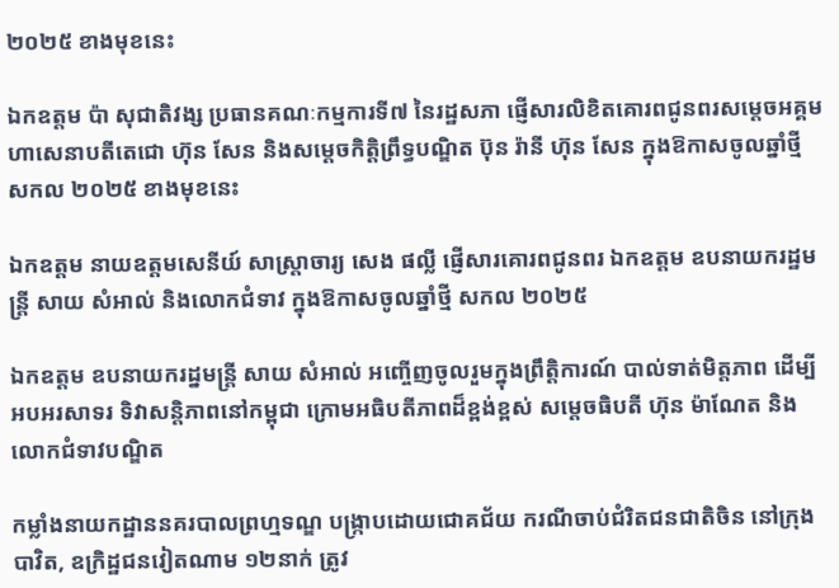២០២៥ ខាងមុខនេះ

ឯកឧត្តម ប៉ា សុជាតិវង្ស ប្រធានគណៈកម្មការទី៧ នៃរដ្ឋសភា ផ្ញើសារលិខិតគោរពជូនពរសម្តេចអគ្គមហាសេនាបតីតេជោ ហ៊ុន សែន និងសម្ដេចកិត្តិព្រឹទ្ធបណ្ឌិត ប៊ុន រ៉ានី ហ៊ុន សែន ក្នុងឱកាសចូលឆ្នាំថ្មី សកល ២០២៥ ខាងមុខនេះ

ឯកឧត្តម នាយឧត្តមសេនីយ៍ សាស្ត្រាចារ្យ សេង ផល្លី ផ្ញើសារគោរពជូនពរ ឯកឧត្ដម ឧបនាយករដ្ឋមន្ត្រី សាយ សំអាល់ និងលោកជំទាវ ក្នុងឱកាសចូលឆ្នាំថ្មី សកល ២០២៥

ឯកឧត្តម ឧបនាយករដ្នមន្ត្រី សាយ សំអាល់ អញ្ចើញចូលរួមក្នុងព្រឹត្តិការណ៍ បាល់ទាត់មិត្តភាព ដើម្បីអបអរសាទរ ទិវាសន្តិភាពនៅកម្ពុជា ក្រោមអធិបតីភាពដ៏ខ្ពង់ខ្ពស់ សម្តេចធិបតី ហ៊ុន ម៉ាណែត និងលោកជំទាវបណ្ឌិត

កម្លាំងនាយកដ្ឋាននគរបាលព្រហ្មទណ្ឌ បង្ក្រាបដោយជោគជ័យ ករណីចាប់ជំរិតជនជាតិចិន នៅក្រុងបាវិត, ឧក្រិដ្ឋជនវៀតណាម ១២នាក់ ត្រូវ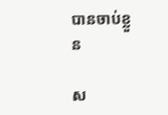បានចាប់ខ្លួន

ស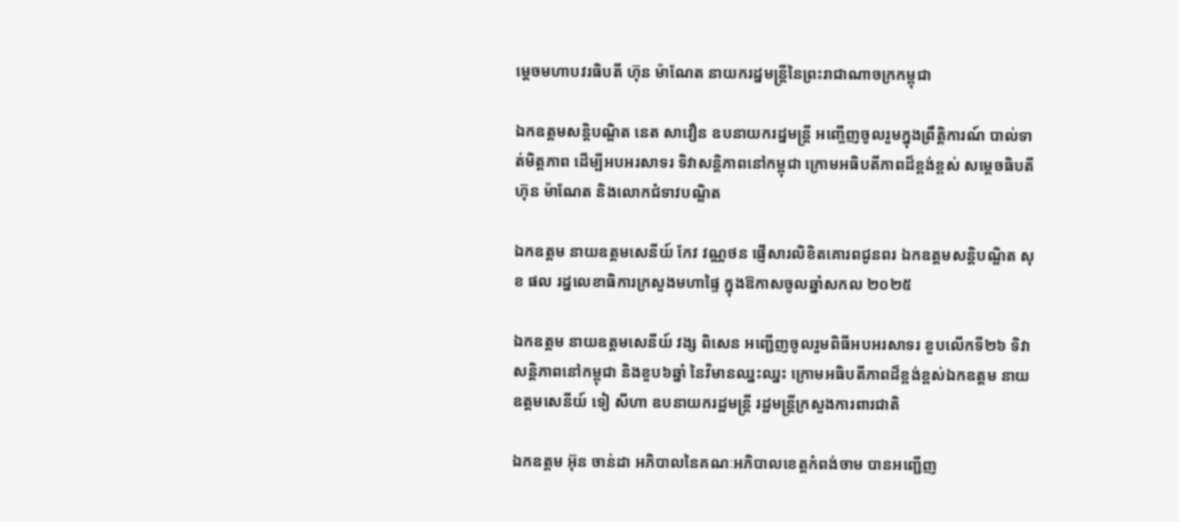ម្ដេចមហាបវរធិបតី ហ៊ុន ម៉ាណែត នាយករដ្នមន្ត្រីនៃព្រះរាជាណាចក្រកម្ពុជា

ឯកឧត្តមសន្តិបណ្ឌិត នេត សាវឿន ឧបនាយករដ្នមន្ត្រី អញ្ចើញចូលរួមក្នុងព្រឹត្តិការណ៍ បាល់ទាត់មិត្តភាព ដើម្បីអបអរសាទរ ទិវាសន្តិភាពនៅកម្ពុជា ក្រោមអធិបតីភាពដ៏ខ្ពង់ខ្ពស់ សម្តេចធិបតី ហ៊ុន ម៉ាណែត និងលោកជំទាវបណ្ឌិត

ឯកឧត្តម នាយឧត្តមសេនីយ៍ កែវ វណ្ណថន ផ្ញើសារលិខិតគោរពជូនពរ ឯកឧត្ដមសន្តិបណ្ឌិត សុខ ផល រដ្នលេខាធិការក្រសួងមហាផ្ទៃ ក្នុងឱកាសចូលឆ្នាំសកល ២០២៥

ឯកឧត្តម នាយឧត្តមសេនីយ៍ វង្ស ពិសេន អញ្ជើញចូលរួមពិធីអបអរសាទរ ខួបលើកទី២៦ ទិវាសន្តិភាពនៅកម្ពុជា និងខួប៦ឆ្នាំ នៃវិមានឈ្នះឈ្នះ ក្រោមអធិបតីភាពដ៏ខ្ពង់ខ្ពស់ឯកឧត្តម នាយឧត្តមសេនីយ៍ ទៀ សីហា ឧបនាយករដ្ឋមន្ដ្រី រដ្ឋមន្រ្តីក្រសួងការពារជាតិ

ឯកឧត្តម អ៊ុន ចាន់ដា អភិបាលនៃគណៈអភិបាលខេត្តកំពង់ចាម បានអញ្ជើញ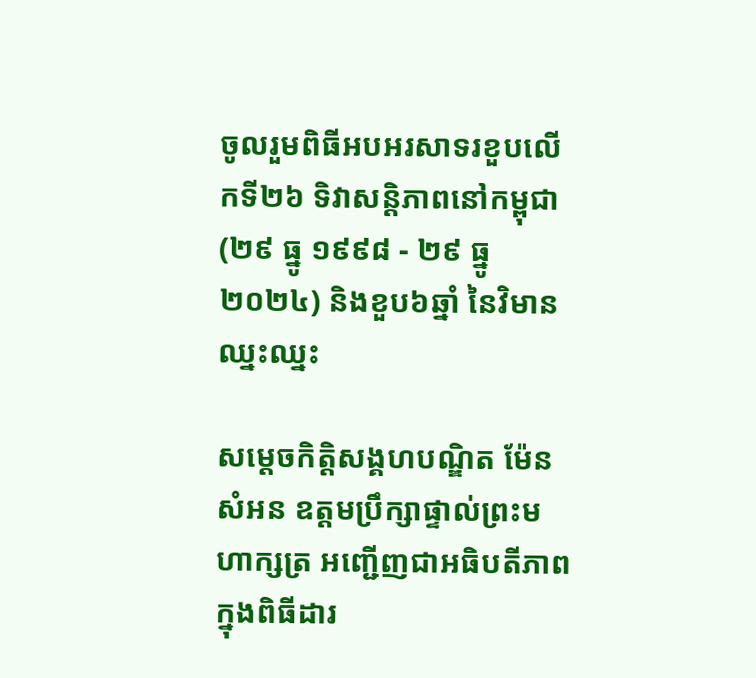ចូលរួមពិធីអបអរសាទរខួបលើកទី២៦ ទិវាសន្តិភាពនៅកម្ពុជា (២៩ ធ្នូ ១៩៩៨ - ២៩ ធ្នូ ២០២៤) និងខួប៦ឆ្នាំ នៃវិមានឈ្នះឈ្នះ

សម្តេចកិត្តិសង្គហបណ្ឌិត ម៉ែន សំអន ឧត្តមប្រឹក្សាផ្ទាល់ព្រះមហាក្សត្រ អញ្ជើញជាអធិបតីភាពក្នុងពិធីដារ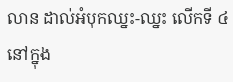លាន ដាល់អំបុកឈ្នះ-ឈ្នះ លើកទី ៤ នៅក្នុង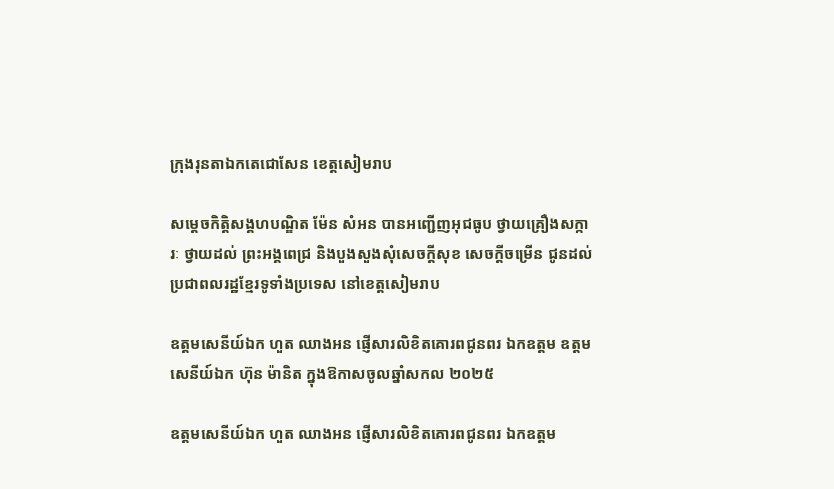ក្រុងរុនតាឯកតេជោសែន ខេត្តសៀមរាប

សម្តេចកិត្តិសង្គហបណ្ឌិត ម៉ែន សំអន បានអញ្ជើញអុជធូប ថ្វាយគ្រឿងសក្ការៈ ថ្វាយដល់ ព្រះអង្គពេជ្រ និងបួងសួងសុំសេចក្ដីសុខ សេចក្ដីចម្រើន ជូនដល់ប្រជាពលរដ្ឋខ្មែរទូទាំងប្រទេស នៅខេត្តសៀមរាប

ឧត្តមសេនីយ៍ឯក ហួត ឈាងអន ផ្ញើសារលិខិតគោរពជូនពរ ឯកឧត្ដម ឧត្ដមសេនីយ៍ឯក ហ៊ុន ម៉ានិត ក្នុងឱកាសចូលឆ្នាំសកល ២០២៥

ឧត្តមសេនីយ៍ឯក ហួត ឈាងអន ផ្ញើសារលិខិតគោរពជូនពរ ឯកឧត្ដម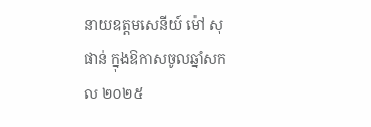នាយឧត្ដមសេនីយ៍ ម៉ៅ សុផាន់ ក្នុងឱកាសចូលឆ្នាំសកល ២០២៥